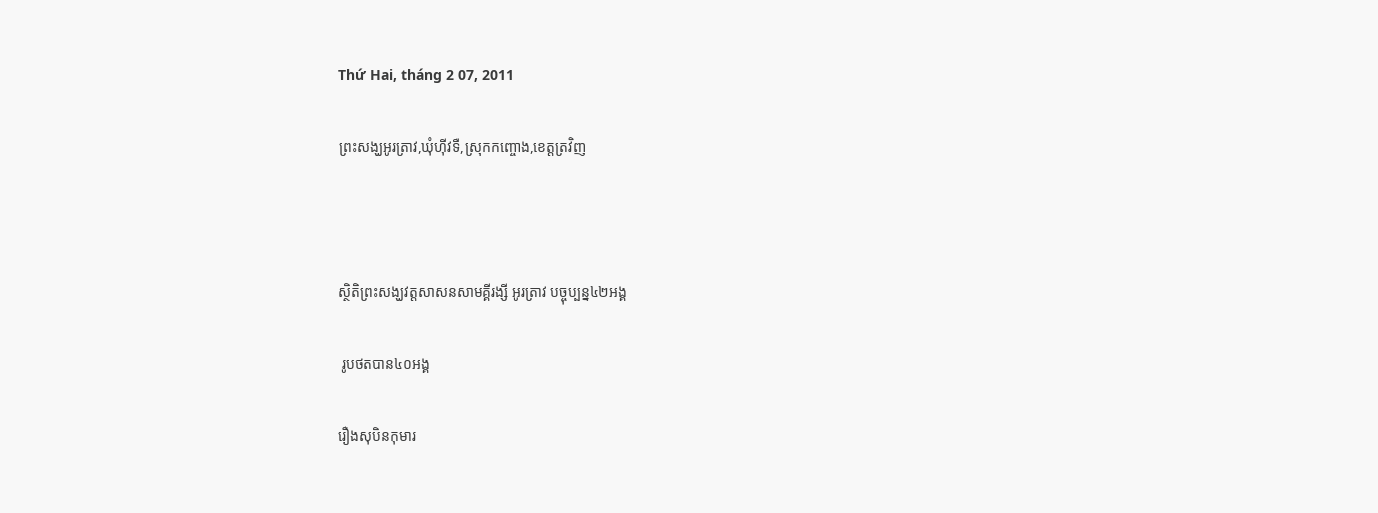Thứ Hai, tháng 2 07, 2011

ព្រះសង្ឃអូរត្រាវ,ឃុំហ៊ីវទឺ,ស្រុកកញ្ចោង,ខេត្តត្រវិញ



ស្ថិតិព្រះសង្ឃវត្តសាសនសាមគ្គីរង្សី អូរត្រាវ បច្ចុប្បន្ន៤២អង្គ

 រូបថតបាន៤០អង្គ

រឿងសុបិនកុមារ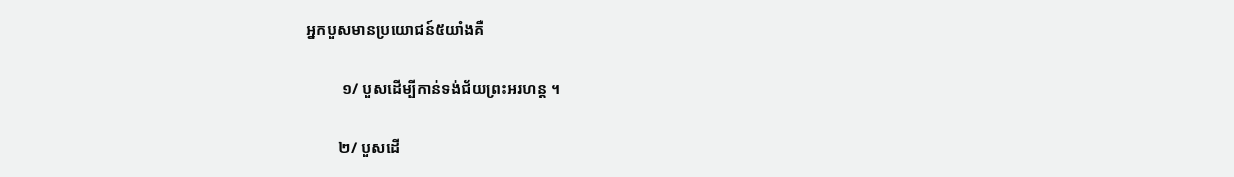អ្នកបួសមានប្រយោជន៍៥យាំងគឺ

         ១/ បួសដើម្បីកាន់ទង់ជ័យព្រះអរហន្ត ។

        ២/ បួសដើ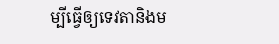ម្បីធ្វើឲ្យទេវតានិងម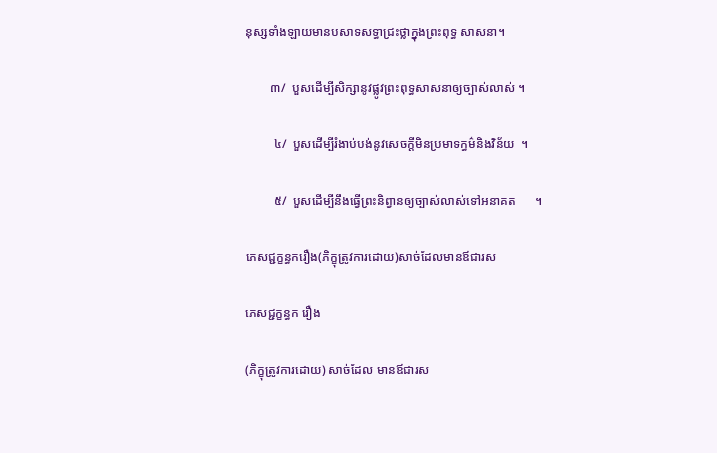នុស្សទាំងឡាយមានបសាទសទ្ធាជ្រះថ្លាក្នុងព្រះពុទ្ធ សាសនា។

        ៣/  បួសដើម្បីសិក្សានូវផ្លូវព្រះពុទ្ធសាសនាឲ្យច្បាស់លាស់ ។

         ៤/  បួសដើម្បីរំងាប់បង់នូវសេចក្តីមិនប្រមាទក្ធម៌និងវិន័យ  ។

         ៥/  បួសដើម្បីនឹងធើ្វព្រះនិព្វានឲ្យច្បាស់លាស់ទៅអនាគត      ។

ភេសជ្ជក្ខន្ធករឿង(ភិក្ខុត្រូវការដោយ)សាច់ដែលមានឪជារស

ភេសជ្ជក្ខន្ធក រឿង

(ភិក្ខុត្រូវការដោយ) សាច់ដែល មានឪជារស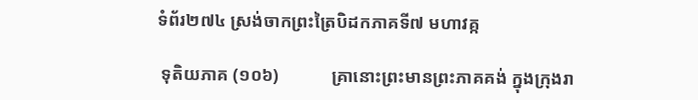ទំព័រ២៧៤ ស្រង់ចាកព្រះត្រៃបិដកភាគទី៧ មហាវគ្ក

 ទុតិយភាគ (១០៦)            គ្រានោះព្រះមានព្រះភាគគង់ ក្នុងក្រុងរា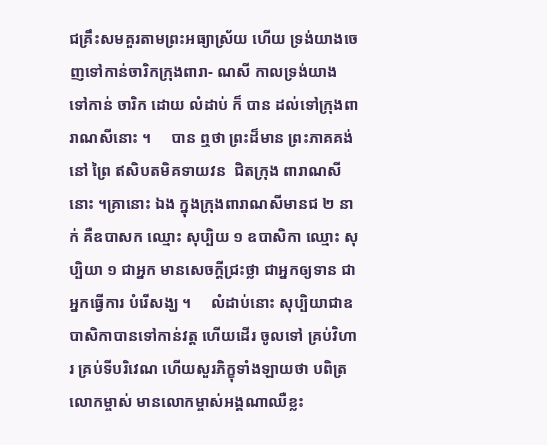ជគ្រឹះសមគួរតាមព្រះអធ្យាស្រ័យ ហើយ ទ្រង់យាងចេញទៅកាន់ចារិកក្រុងពារា- ណសី កាលទ្រង់យាង ទៅកាន់ ចារិក ដោយ លំដាប់ ក៏ បាន ដល់ទៅក្រុងពារាណសីនោះ ។     បាន ឮថា ព្រះដ៏មាន ព្រះភាគគង់នៅ ព្រៃ ឥសិបតមិគទាយវន  ជិតក្រុង ពារាណសី នោះ ។គ្រានោះ ឯង ក្នុងក្រុងពារាណសីមានជ ២ នាក់ គឺឧបាសក ឈ្មោះ សុប្បិយ ១ ឧបាសិកា ឈ្មោះ សុប្បិយា ១ ជាអ្នក មានសេចក្តីជ្រះថ្លា ជាអ្នកឲ្យទាន ជាអ្នកធ្វើការ បំរើសង្ឃ ។     លំដាប់នោះ សុប្បិយាជាឧបាសិកាបានទៅកាន់វត្ត ហើយដើរ ចូលទៅ គ្រប់វិហារ គ្រប់ទីបរិវេណ ហើយសួរភិក្ខុទាំងឡាយថា បពិត្រលោកម្ចាស់ មានលោកម្ចាស់អង្គណាឈឺខ្លះ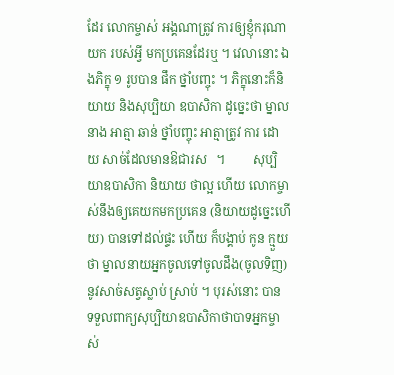ដែរ លោកម្ចាស់ អង្គណាត្រូវ ការឲ្យខ្ញុំករុណាយក របស់អ្វី មកប្រគេនដែរឬ ។ វេលានោះ ឯងភិក្ខុ ១ រូបបាន ផឹក ថ្នាំបញ្ចុះ ។ ភិក្ខុនោះក៏និយាយ និងសុប្បិយា ឧបាសិកា ដូច្នេះថា ម្នាលនាង អាត្មា ឆាន់ ថ្នាំបញ្ចុះ អាត្មាត្រូវ ការ ដោយ សាច់ដែលមានឱជារស   ។         សុប្បិយាឧបាសិកា និយាយ ថាល្អ ហើយ លោកម្ចាស់នឹងឲ្យគេយកមកប្រគេន (និយាយដូច្នេះហើយ) បានទៅដល់ផ្ទះ ហើយ ក៏បង្គាប់ កូន ក្មួយ ថា ម្នាលនាយអ្នកចូលទៅចូលដឹង(ចូលទិញ) នូវសាច់សត្វស្លាប់ ស្រាប់ ។ បុរស់នោះ បាន ទទួលពាក្យសុប្បិយាឧបាសិកាថាបាទអ្នកម្ចាស់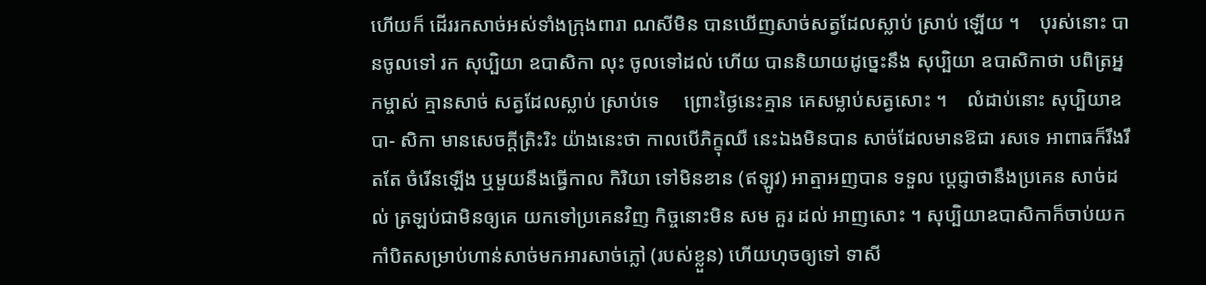ហើយក៏ ដើររកសាច់អស់ទាំងក្រុងពារា ណសីមិន បានឃើញសាច់សត្វដែលស្លាប់ ស្រាប់ ឡើយ ។    បុរស់នោះ បានចូលទៅ រក សុប្បិយា ឧបាសិកា លុះ ចូលទៅដល់ ហើយ បាននិយាយដូច្នេះនឹង សុប្បិយា ឧបាសិកាថា បពិត្រអ្នកម្ចាស់ គ្មានសាច់ សត្វដែលស្លាប់ ស្រាប់ទេ     ព្រោះថ្ងៃនេះគ្មាន គេសម្លាប់សត្វសោះ ។    លំដាប់នោះ សុប្បិយាឧបា- សិកា មានសេចក្ដីត្រិះរិះ យ៉ាងនេះថា កាលបើភិក្ខុឈឺ នេះឯងមិនបាន សាច់ដែលមានឱជា រសទេ អាពាធក៏រឹងរឹតតែ ចំរើនឡើង ឬមួយនឹងធ្វើកាល កិរិយា ទៅមិនខាន (ឥឡូវ) អាត្មាអញបាន ទទួល ប្ដេជ្ញាថានឹងប្រគេន សាច់ដល់ ត្រឡប់ជាមិនឲ្យគេ យកទៅប្រគេនវិញ កិច្ចនោះមិន សម គួរ ដល់ អាញសោះ ។ សុប្បិយាឧបាសិកាក៏ចាប់យកកាំបិតសម្រាប់ហាន់សាច់មកអារសាច់ភ្លៅ (របស់ខ្លួន) ហើយហុចឲ្យទៅ ទាសី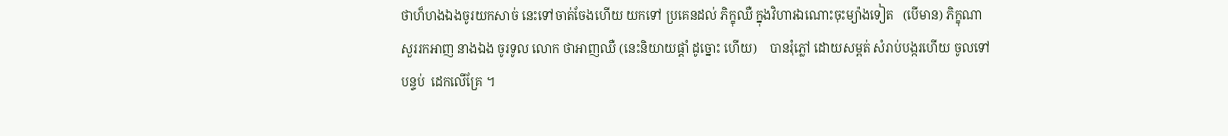ថាហ៏ហងឯងចូរយកសាច់ នេះទៅចាត់ចែងហើយ យកទៅ ប្រគេនដល់ ភិក្ខុឈឺ ក្នុងវិហារឯណោះចុះម្យ៉ាងទៀត   (បើមាន) ភិក្ខុណា សួររកអាញ នាងឯង ចូរទូល លោក ថាអាញឈឺ (នេះនិយាយផ្ដាំ ដូច្នោះ ហើយ)    បានរុំភ្លៅ ដោយសម្ពត់ សំរាប់បង្ករហើយ ចូលទៅ បន្ទប់  ដេកលើគ្រែ ។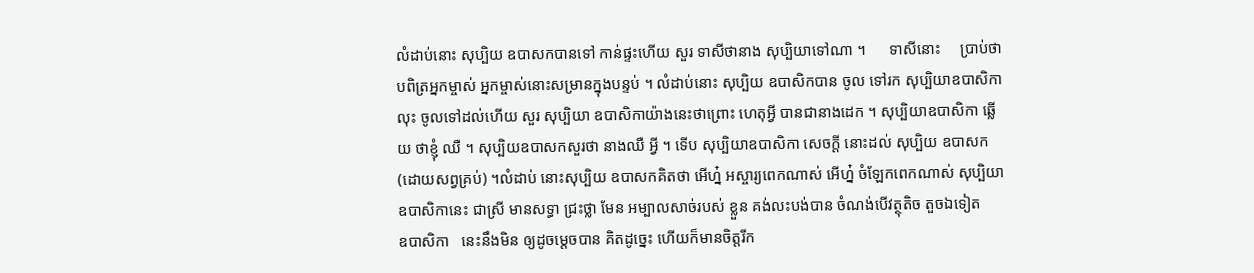លំដាប់នោះ សុប្បិយ ឧបាសកបានទៅ កាន់ផ្ទះហើយ សួរ ទាសីថានាង សុប្បិយាទៅណា ។      ទាសីនោះ     ប្រាប់ថា បពិត្រអ្នកម្ចាស់ អ្នកម្ចាស់នោះសម្រានក្នុងបន្ទប់ ។ លំដាប់នោះ សុប្បិយ ឧបាសិកបាន ចូល ទៅរក សុប្បិយាឧបាសិកាលុះ ចូលទៅដល់ហើយ សួរ សុប្បិយា ឧបាសិកាយ៉ាងនេះថាព្រោះ ហេតុអ្វី បានជានាងដេក ។ សុប្បិយាឧបាសិកា ឆ្លើយ ថាខ្ញុំ ឈឺ ។ សុប្បិយឧបាសកសួរថា នាងឈឺ អ្វី ។ ទើប សុប្បិយាឧបាសិកា សេចក្ដី នោះដល់ សុប្បិយ ឧបាសក (ដោយសព្វគ្រប់) ។លំដាប់ នោះសុប្បិយ ឧបាសកគិតថា អើហ្ន៎ អស្ចារ្យពេកណាស់ អើហ្ន៎ ចំឡែកពេកណាស់ សុប្បិយាឧបាសិកានេះ ជាស្រី មានសទ្ធា ជ្រះថ្លា មែន អម្បាលសាច់របស់ ខ្លួន គង់លះបង់បាន ចំណង់បើវត្ថុតិច តួចឯទៀត      ឧបាសិកា   នេះនឹងមិន ឲ្យដូចម្ដេចបាន គិតដូច្នេះ ហើយក៏មានចិត្តរីក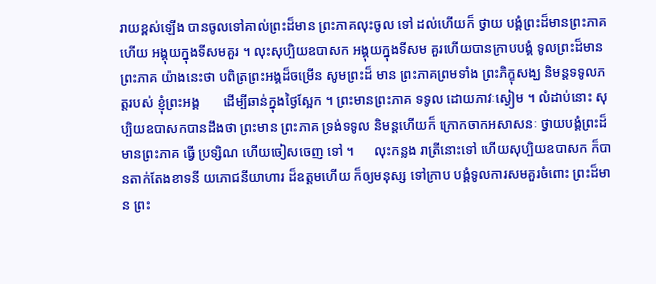រាយខ្ពស់ឡើង បានចូលទៅគាល់ព្រះដ៏មាន ព្រះភាគលុះចូល ទៅ ដល់ហើយក៏ ថ្វាយ បង្គំព្រះដ៏មានព្រះភាគហើយ អង្គុយក្នុងទីសមគួរ ។ លុះសុប្បិយឧបាសក អង្គុយក្នុងទីសម គួរហើយបានក្រាបបង្គំ ទូលព្រះដ៏មាន ព្រះភាគ យ៉ាងនេះថា បពិត្រព្រះអង្គដ៏ចម្រើន សូមព្រះដ៏ មាន ព្រះភាគព្រមទាំង ព្រះភិក្ខុសង្ឃ និមន្តទទូលភត្តរបស់ ខ្ញុំព្រះអង្គ       ដើម្បីឆាន់ក្នុងថ្ងៃស្អែក ។ ព្រះមានព្រះភាគ ទទូល ដោយភាវៈស្ងៀម ។ លំដាប់នោះ សុប្បិយឧបាសកបានដឹងថា ព្រះមាន ព្រះភាគ ទ្រង់ទទូល និមន្តហើយក៏ ក្រោកចាកអសាសនៈ ថ្វាយបង្គំព្រះដ៏មានព្រះភាគ ធ្វើ ប្រទ្សិណ ហើយចៀសចេញ ទៅ ។      លុះកន្លង រាត្រីនោះទៅ ហើយសុប្បិយឧបាសក ក៏បានតាក់តែងខាទនី យភោជនីយាហារ ដ៏ឧត្តមហើយ ក៏ឲ្យមនុស្ស ទៅក្រាប បង្គំទូលការសមគួរចំពោះ ព្រះដ៏មាន ព្រះ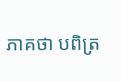ភាគថា បពិត្រ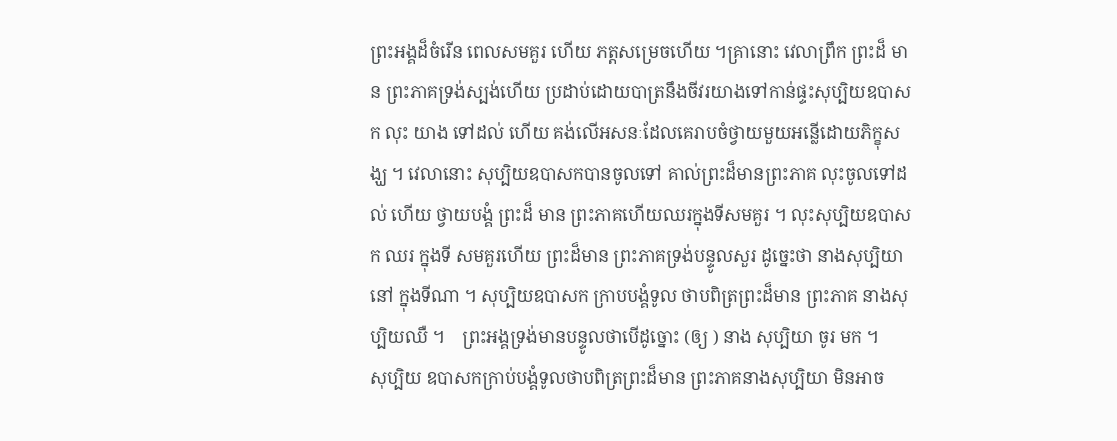ព្រះអង្គដ៏ចំរើន ពេលសមគួរ ហើយ ភត្តសម្រេចហើយ ។គ្រានោះ វេលាព្រឹក ព្រះដ៏ មាន ព្រះភាគទ្រង់ស្បង់ហើយ ប្រដាប់ដោយបាត្រនឹងចីវរយាងទៅកាន់ផ្ទះសុប្បិយឧបាសក លុះ យាង ទៅដល់ ហើយ គង់លើអសនៈដែលគេរាបចំថ្វាយមួយអន្លើដោយភិក្ខុសង្ឃ ។ វេលានោះ សុប្បិយឧបាសកបានចូលទៅ គាល់ព្រះដ៏មានព្រះភាគ លុះចូលទៅដល់ ហើយ ថ្វាយបង្គំ ព្រះដ៏ មាន ព្រះភាគហើយឈរក្នុងទីសមគួរ ។ លុះសុប្បិយឧបាសក ឈរ ក្នុងទី សមគួរហើយ ព្រះដ៏មាន ព្រះភាគទ្រង់បន្ទូលសួរ ដូច្នេះថា នាងសុប្បិយានៅ ក្នុងទីណា ។ សុប្បិយឧបាសក ក្រាបបង្គំទូល ថាបពិត្រព្រះដ៏មាន ព្រះភាគ នាងសុប្បិយឈឺ ។    ព្រះអង្គទ្រង់មានបន្ទូលថាបើដូច្នោះ (ឲ្យ ) នាង សុប្បិយា ចូរ មក ។      សុប្បិយ ឧបាសកក្រាប់បង្គំទូលថាបពិត្រព្រះដ៏មាន ព្រះភាគនាងសុប្បិយា មិនអាច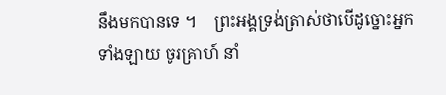នឹងមកបានទេ ។    ព្រះអង្គទ្រង់ត្រាស់ថាបើដូច្នោះអ្នកទាំងឡាយ ចូរគ្រាហ៍ នាំ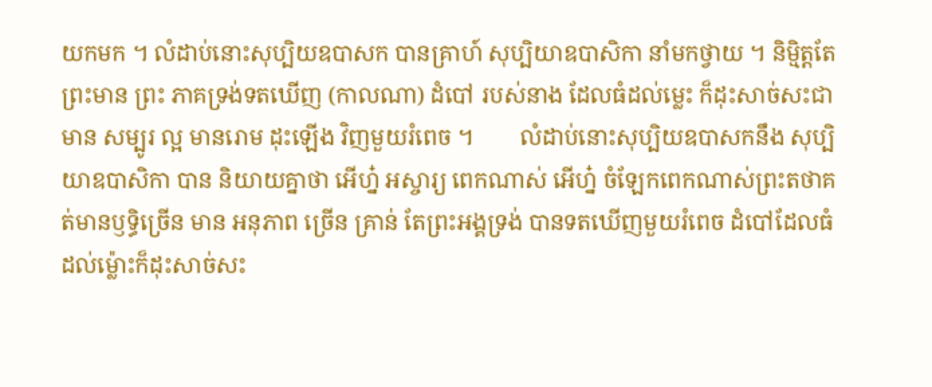យកមក ។ លំដាប់នោះសុប្បិយឧបាសក បានគ្រាហ៍ សុប្បិយាឧបាសិកា នាំមកថ្វាយ ។ និមិ្មត្តតែព្រះមាន ព្រះ ភាគទ្រង់ទតឃើញ (កាលណា) ដំបៅ របស់នាង ដែលធំដល់ម្លេះ ក៏ដុះសាច់សះជាមាន សម្បូរ ល្អ មានរោម ដុះឡើង វិញមួយរំពេច ។        លំដាប់នោះសុប្បិយឧបាសកនឹង សុប្បិយាឧបាសិកា បាន និយាយគ្នាថា អើហ្ន៎ អស្ចារ្យ ពេកណាស់ អើហ្ន៎ ចំឡែកពេកណាស់ព្រះតថាគត់មានឫទ្ធិច្រើន មាន អនុភាព ច្រើន គ្រាន់ តែព្រះអង្គទ្រង់ បានទតឃើញមួយរំពេច ដំបៅដែលធំដល់ម៉្លោះក៏ដុះសាច់សះ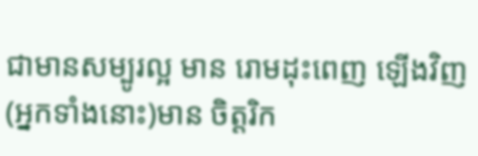ជាមានសម្បូរល្អ មាន រោមដុះពេញ ឡើងវិញ (អ្នកទាំងនោះ)មាន ចិត្តរិក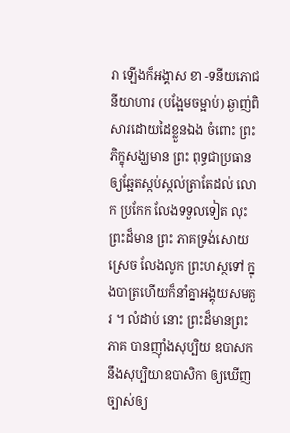រា ឡើងក៏អង្គាស ខា -ទនីយភោជនីយាហារ (បង្អែមចម្អាប់) ឆ្ងាញ់ពិសារដោយដៃខ្លួនឯង ចំពោះ ព្រះភិក្ខុសង្ឃមាន ព្រះ ពុទ្ធជាប្រធាន ឲ្យឆ្អែតស្កប់ស្កល់ត្រាតែដល់ លោក ប្រកែក លែងទទួលទៀត លុះព្រះដ៏មាន ព្រះ ភាគទ្រង់សោយ ស្រេច លែងលូក ព្រះហស្ថទៅ ក្នុងបាត្រហើយក៏នាំគ្នាអង្គុយសមគួរ ។ លំដាប់ នោះ ព្រះដ៏មានព្រះ ភាគ បានញ៉ាំងសុប្បិយ ឧបាសក នឹងសុប្បិយាឧបាសិកា ឲ្យឃើញ ច្បាស់ឲ្យ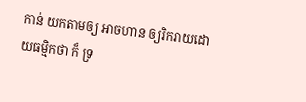កាន់ យកតាមឲ្យ អាចហាន ឲ្យរិករាយដោយធម្មិកថា ក៏ ទ្រ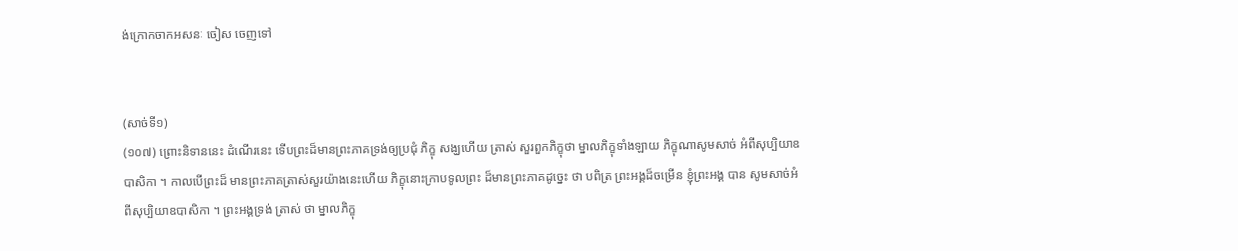ង់ក្រោកចាកអសនៈ ចៀស ចេញទៅ


(សាច់ទី១)
(១០៧) ព្រោះនិទាននេះ ដំណើរនេះ ទើបព្រះដ៏មានព្រះភាគទ្រង់ឲ្យប្រជុំ ភិក្ខុ សង្ឃហើយ ត្រាស់ សួរពួកភិក្ខុថា ម្នាលភិក្ខុទាំងឡាយ ភិក្ខុណាសូមសាច់ អំពីសុប្បិយាឧបាសិកា ។ កាលបើព្រះដ៏ មានព្រះភាគត្រាស់សួរយ៉ាងនេះហើយ ភិក្ខុនោះក្រាបទូលព្រះ ដ៏មានព្រះភាគដូច្នេះ ថា បពិត្រ ព្រះអង្គដ៏ចម្រើន ខ្ញុំព្រះអង្គ បាន សូមសាច់អំពីសុប្បិយាឧបាសិកា ។ ព្រះអង្គទ្រង់ ត្រាស់ ថា ម្នាលភិក្ខុ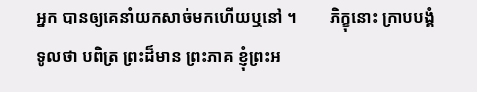អ្នក បានឲ្យគេនាំយកសាច់មកហើយឬនៅ ។        ភិក្ខុនោះ ក្រាបបង្គំទូលថា បពិត្រ ព្រះដ៏មាន ព្រះភាគ ខ្ញុំព្រះអ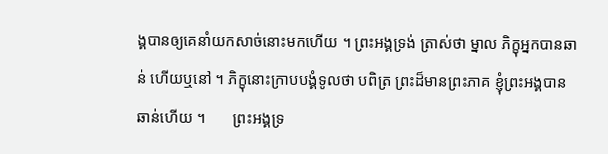ង្គបានឲ្យគេនាំយកសាច់នោះមកហើយ ។ ព្រះអង្គទ្រង់ ត្រាស់ថា ម្នាល ភិក្ខុអ្នកបានឆាន់ ហើយឬនៅ ។ ភិក្ខុនោះក្រាបបង្គំទូលថា បពិត្រ ព្រះដ៏មានព្រះភាគ ខ្ញុំព្រះអង្គបាន ឆាន់ហើយ ។       ព្រះអង្គទ្រ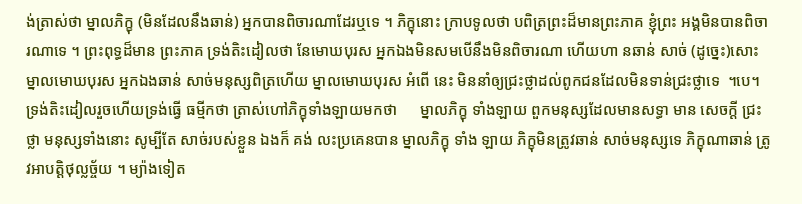ង់ត្រាស់ថា ម្នាលភិក្ខុ (មិនដែលនឹងឆាន់) អ្នកបានពិចារណាដែរឬទេ ។ ភិក្ខុនោះ ក្រាបទូលថា បពិត្រព្រះដ៏មានព្រះភាគ ខ្ញុំព្រះ អង្គមិនបានពិចារណាទេ ។ ព្រះពុទ្ធដ៏មាន ព្រះភាគ ទ្រង់តិះដៀលថា នែមោឃបុរស អ្នកឯងមិនសមបើនឹងមិនពិចារណា ហើយហា នឆាន់ សាច់ (ដូច្នេះ)សោះ ម្នាលមោឃបុរស អ្នកឯងឆាន់ សាច់មនុស្សពិត្រហើយ ម្នាលមោឃបុរស អំពើ នេះ មិននាំឲ្យជ្រះថ្លាដល់ពូកជនដែលមិនទាន់ជ្រះថ្លាទេ  ។បេ។    ទ្រង់តិះដៀលរួចហើយទ្រង់ធ្វើ ធម្មីកថា ត្រាស់ហៅភិក្ខុទាំងឡាយមកថា      ម្នាលភិក្ខុ ទាំងឡាយ ពួកមនុស្សដែលមានសទ្ធា មាន សេចក្តី ជ្រះថ្លា មនុស្សទាំងនោះ សូម្បីតែ សាច់របស់ខ្លួន ឯងក៏ គង់ លះប្រគេនបាន ម្នាលភិក្ខុ ទាំង ឡាយ ភិក្ខុមិនត្រូវឆាន់ សាច់មនុស្សទេ ភិក្ខុណាឆាន់ ត្រូវអាបត្តិថុល្លច្ច័យ ។ ម្យ៉ាងទៀត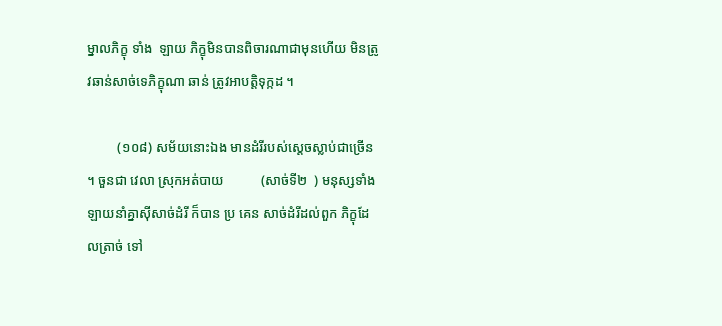ម្នាលភិក្ខុ ទាំង  ឡាយ ភិក្ខុមិនបានពិចារណាជាមុនហើយ មិនត្រូវឆាន់សាច់ទេភិក្ខុណា ឆាន់ ត្រូវអាបត្តិទុក្កដ ។

         (១០៨) សម័យនោះឯង មានដំរីរបស់ស្តេចស្លាប់ជាច្រើន ។ ចួនជា វេលា ស្រុកអត់បាយ           (សាច់ទី២  ) មនុស្សទាំងឡាយនាំគ្នាស៊ីសាច់ដំរី ក៏បាន ប្រ គេន សាច់ដំរីដល់ពួក ភិក្ខុដែលត្រាច់ ទៅ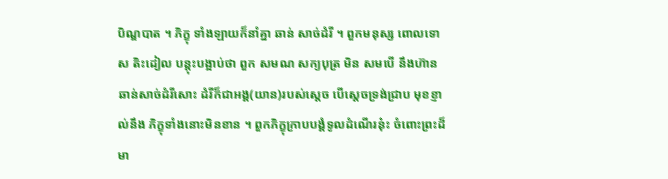បិណ្ឌបាត ។ ភិក្ខុ ទាំងឡាយក៏នាំគ្នា ឆាន់ សាច់ដំរី ។ ពួកមនុស្ស ពោលទោស តិះដៀល បន្តុះបង្អាប់ថា ពួក សមណ សក្យបុត្រ មិន សមបើ នឹងហ៊ាន ឆាន់សាច់ដំរីសោះ ដំរីក៏ជាអង្គ(យាន)របស់ស្តេច បើស្តេចទ្រង់ជ្រាប មុខខ្ញាល់នឹង ភិក្ខុទាំងនោះមិនខាន ។ ពួកភិក្ខុក្រាបបង្គំទូលដំណើរនុ៎ះ ចំពោះព្រះដ៏មា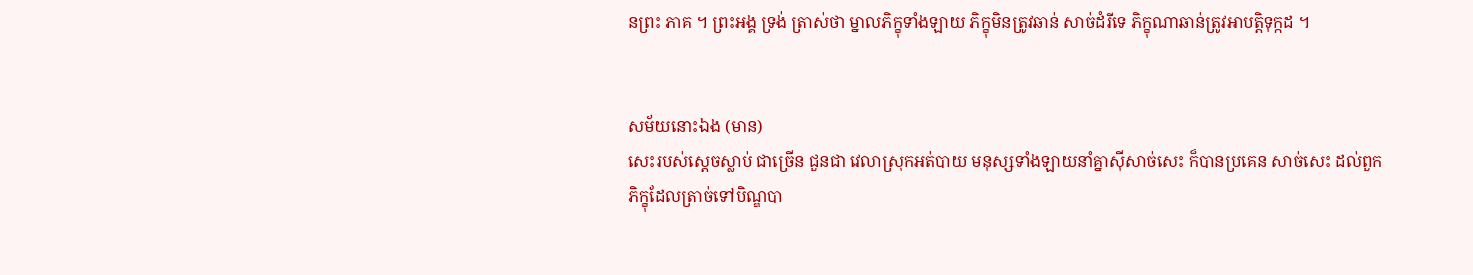នព្រះ ភាគ ។ ព្រះអង្គ ទ្រង់ ត្រាស់ថា ម្នាលភិក្ខុទាំងឡាយ ភិក្ខុមិនត្រូវឆាន់ សាច់ដំរីទេ ភិក្ខុណាឆាន់ត្រូវអាបត្តិទុក្កដ ។


សម័យនោះឯង (មាន)
សេះរបស់សេ្តចស្លាប់ ជាច្រើន ជួនជា វេលាស្រុកអត់បាយ មនុស្សទាំងឡាយនាំគ្នាស៊ីសាច់សេះ ក៏បានប្រគេន សាច់សេះ ដល់ពួក ភិក្ខុដែលត្រាច់ទៅបិណ្ឌបា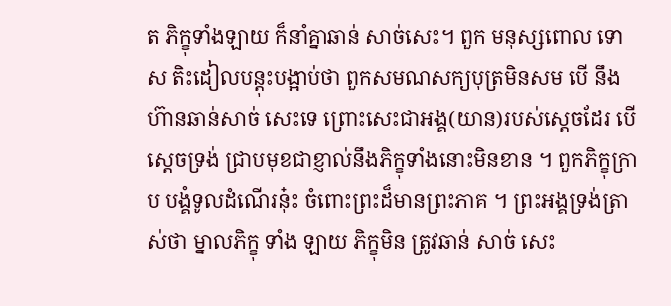ត ភិក្ខុទាំងឡាយ ក៏នាំគ្នាឆាន់ សាច់សេះ។ ពួក មនុស្សពោល ទោស តិះដៀលបន្តុះបង្អាប់ថា ពួកសមណសក្យបុត្រមិនសម បើ នឹងហ៊ានឆាន់សាច់ សេះទេ ព្រោះសេះជាអង្គ(យាន)របស់សេ្តចដែរ បើសេ្តចទ្រង់ ជ្រាបមុខជាខ្ញាល់នឹងភិក្ខុទាំងនោះមិនខាន ។ ពួកភិក្ខុក្រាប បង្គំទូលដំណើរនុ៎ះ ចំពោះព្រះដ៏មានព្រះភាគ ។ ព្រះអង្គទ្រង់ត្រាស់ថា ម្នាលភិក្ខុ ទាំង ឡាយ ភិក្ខុមិន ត្រូវឆាន់ សាច់ សេះ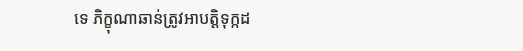ទេ ភិក្ខុណាឆាន់ត្រូវអាបត្តិទុក្កដ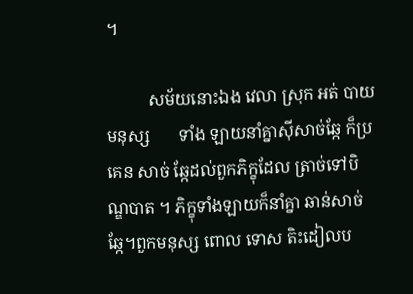។

          សម័យនោះឯង វេលា ស្រុក អត់ បាយ មនុស្ស       ទាំង ឡាយនាំគ្នាស៊ីសាច់ឆ្កែ ក៏ប្រគេន សាច់ ឆ្កែដល់ពួកភិក្ខុដែល ត្រាច់ទៅបិណ្ឌបាត ។ ភិក្ខុទាំងឡាយក៏នាំគ្នា ឆាន់សាច់ឆ្កែ។ពួកមនុស្ស ពោល ទោស តិះដៀលប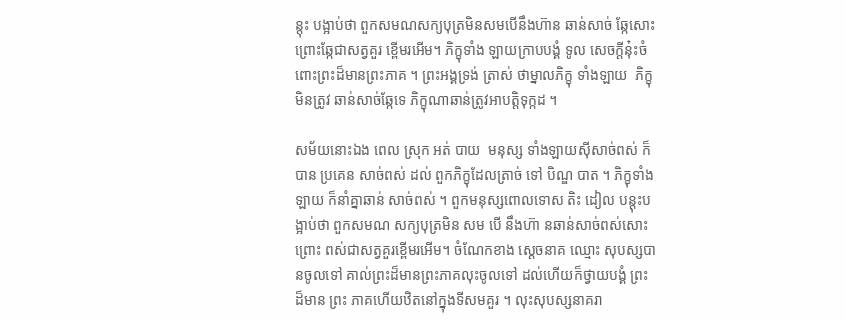ន្តុះ បង្អាប់ថា ពួកសមណសក្យបុត្រមិនសមបើនឹងហ៊ាន ឆាន់សាច់ ឆ្កែសោះ ព្រោះឆ្កែជាសត្វគួរ ខ្ពើមរអើម។ ភិក្ខុទាំង ឡាយក្រាបបង្គំ ទូល សេចក្តីនុ៎ះចំពោះព្រះដ៏មានព្រះភាគ ។ ព្រះអង្គទ្រង់ ត្រាស់ ថាម្នាលភិក្ខុ ទាំងឡាយ  ភិក្ខុមិនត្រូវ ឆាន់សាច់ឆ្កែទេ ភិក្ខុណាឆាន់ត្រូវអាបត្តិទុក្កដ ។

សម័យនោះឯង ពេល ស្រុក អត់ បាយ  មនុស្ស ទាំងឡាយស៊ីសាច់ពស់ ក៏បាន ប្រគេន សាច់ពស់ ដល់ ពួកភិក្ខុដែលត្រាច់ ទៅ បិណ្ឌ បាត ។ ភិក្ខុទាំង ឡាយ ក៏នាំគ្នាឆាន់ សាច់ពស់ ។ ពួកមនុស្សពោលទោស តិះ ដៀល បន្តុះបង្អាប់ថា ពួកសមណ សក្យបុត្រមិន សម បើ នឹងហ៊ា នឆាន់សាច់ពស់សោះ ព្រោះ ពស់ជាសត្វគួរខ្ពើមរអើម។ ចំណែកខាង សេ្តចនាគ ឈ្មោះ សុបស្សបានចូលទៅ គាល់ព្រះដ៏មានព្រះភាគលុះចូលទៅ ដល់ហើយក៏ថ្វាយបង្គំ ព្រះដ៏មាន ព្រះ ភាគហើយឋិតនៅក្នុងទីសមគួរ ។ លុះសុបស្សនាគរា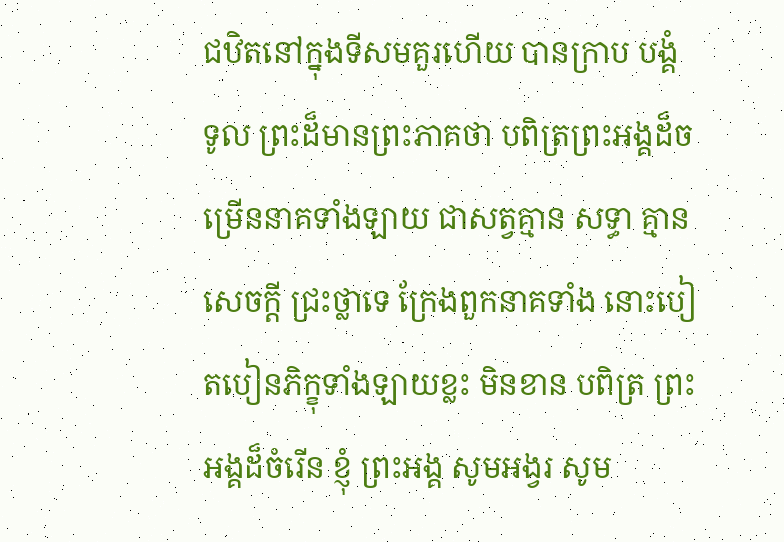ជឋិតនៅក្នុងទីសមគួរហើយ បានក្រាប បង្គំ ទូល ព្រះដ៏មានព្រះភាគថា បពិត្រព្រះអង្គដ៏ចម្រើននាគទាំងឡាយ ជាសត្វគ្មាន សទ្ធា គ្មាន សេចក្តី ជ្រះថ្លាទេ ក្រែងពួកនាគទាំង នោះបៀតបៀនភិក្ខុទាំងឡាយខ្លះ មិនខាន បពិត្រ ព្រះអង្គដ៏ចំរើន ខ្ញុំ ព្រះអង្គ សូមអង្វរ សូម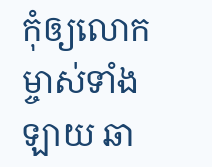កុំឲ្យលោកម្ចាស់ទាំងឡាយ ឆា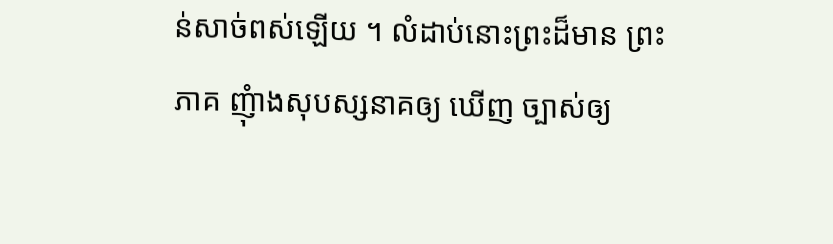ន់សាច់ពស់ឡើយ ។ លំដាប់នោះព្រះដ៏មាន ព្រះភាគ ញុំាងសុបស្សនាគឲ្យ ឃើញ ច្បាស់ឲ្យ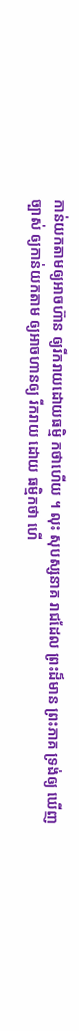កាន់យកតាមឲ្យអាចហ៊ាន ឲ្យរីករាយដោយធម្មិ កថាហើយ ។ លុះ សុបស្សនាគ រាជដែល ព្រះដ៏មាន ព្រះភាគ ទ្រង់ឲ្យ ឃើញច្បាស់ ឲ្យកាន់យកតាម ឲ្យអាចហានឲ្យ រីករាយ ដោយ ធម្មិកថា ហើ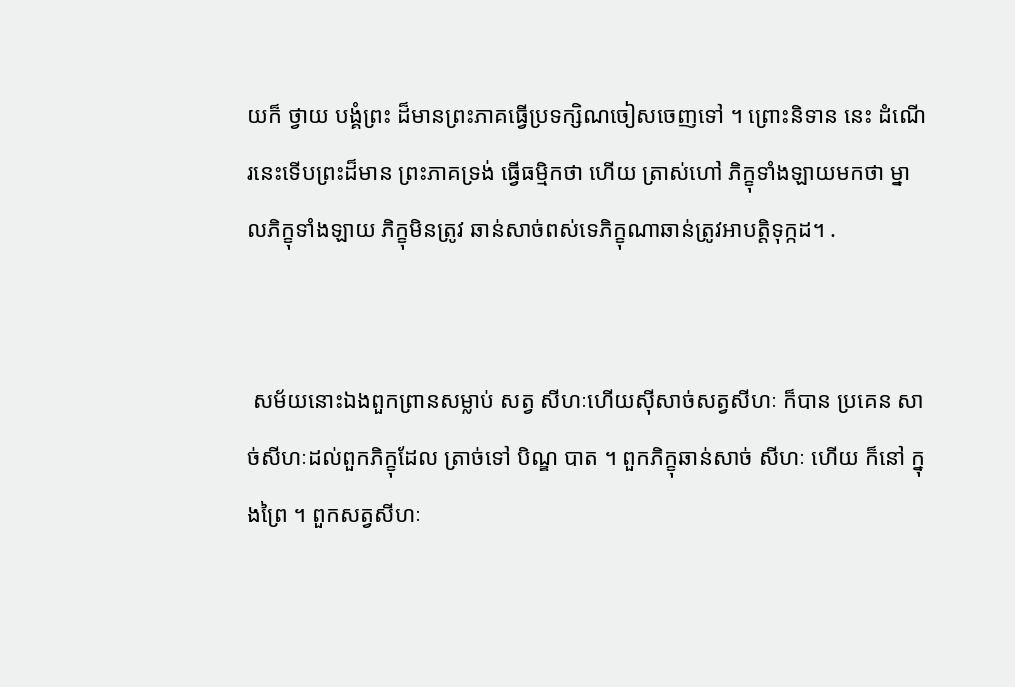យក៏ ថ្វាយ បង្គំព្រះ ដ៏មានព្រះភាគធ្វើប្រទក្សិណចៀសចេញទៅ ។ ព្រោះនិទាន នេះ ដំណើរនេះទើបព្រះដ៏មាន ព្រះភាគទ្រង់ ធ្វើធម្មិកថា ហើយ ត្រាស់ហៅ ភិក្ខុទាំងឡាយមកថា ម្នាលភិក្ខុទាំងឡាយ ភិក្ខុមិនត្រូវ ឆាន់សាច់ពស់ទេភិក្ខុណាឆាន់ត្រូវអាបត្តិទុក្កដ។ .


 សម័យនោះឯងពួកព្រានសម្លាប់ សត្វ សីហៈហើយស៊ីសាច់សត្វសីហៈ ក៏បាន ប្រគេន សាច់សីហៈដល់ពួកភិក្ខុដែល ត្រាច់ទៅ បិណ្ឌ បាត ។ ពួកភិក្ខុឆាន់សាច់ សីហៈ ហើយ ក៏នៅ ក្នុងព្រៃ ។ ពួកសត្វសីហៈ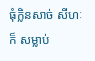ធុំក្លិនសាច់ សីហៈ ក៏ សម្លាប់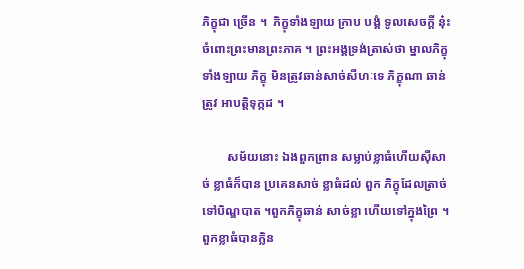ភិក្ខុជា ច្រើន ។  ភិក្ខុទាំងឡាយ ក្រាប បង្គំ ទូលសេចក្តី នុ៎ះចំពោះព្រះមានព្រះភាគ ។ ព្រះអង្គទ្រង់ត្រាស់ថា ម្នាលភិក្ខុទាំងឡាយ ភិក្ខុ មិនត្រូវឆាន់សាច់សីហៈទេ ភិក្ខុណា ឆាន់ ត្រូវ អាបត្តិទុក្កដ ។

        សម័យនោះ ឯងពួកព្រាន សម្លាប់ខ្លាធំហើយស៊ីសាច់ ខ្លាធំក៏បាន ប្រគេនសាច់ ខ្លាធំដល់ ពួក ភិក្ខុដែលត្រាច់ទៅបិណ្ឌបាត ។ពួកភិក្ខុឆាន់ សាច់ខ្លា ហើយទៅក្នុងព្រៃ ។ ពួកខ្លាធំបានក្លិន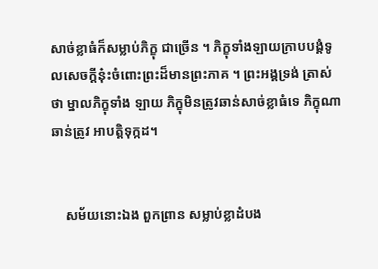សាច់ខ្លាធំក៏សម្លាប់ភិក្ខុ ជាច្រើន ។ ភិក្ខុទាំងឡាយក្រាបបង្គំទូលសេចក្តីនុ៎ះចំពោះព្រះដ៏មានព្រះភាគ ។ ព្រះអង្គទ្រង់ ត្រាស់ថា ម្នាលភិក្ខុទាំង ឡាយ ភិក្ខុមិនត្រូវឆាន់សាច់ខ្លាធំទេ ភិក្ខុណាឆាន់ត្រូវ អាបត្តិទុក្កដ។


    សម័យនោះឯង ពួកព្រាន សម្លាប់ខ្លាដំបង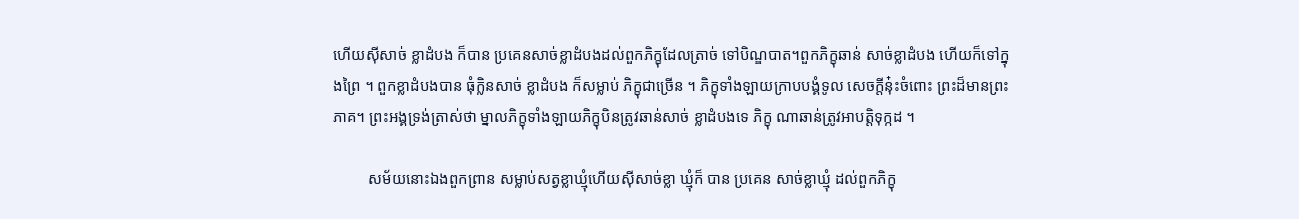ហើយស៊ីសាច់ ខ្លាដំបង ក៏បាន ប្រគេនសាច់ខ្លាដំបងដល់ពួកភិក្ខុដែលត្រាច់ ទៅបិណ្ឌបាត។ពួកភិក្ខុឆាន់ សាច់ខ្លាដំបង ហើយក៏ទៅក្នុងព្រៃ ។ ពួកខ្លាដំបងបាន ធុំក្លិនសាច់ ខ្លាដំបង ក៏សម្លាប់ ភិក្ខុជាច្រើន ។ ភិក្ខុទាំងឡាយក្រាបបង្គំទូល សេចក្តីនុ៎ះចំពោះ ព្រះដ៏មានព្រះភាគ។ ព្រះអង្គទ្រង់ត្រាស់ថា ម្នាលភិក្ខុទាំងឡាយភិក្ខុបិនត្រូវឆាន់សាច់ ខ្លាដំបងទេ ភិក្ខុ ណាឆាន់ត្រូវអាបត្តិទុក្កដ ។

         សម័យនោះឯងពួកព្រាន សម្លាប់សត្វខ្លាឃ្មុំហើយស៊ីសាច់ខ្លា ឃ្មុំក៏ បាន ប្រគេន សាច់ខ្លាឃ្មុំ ដល់ពួកភិក្ខុ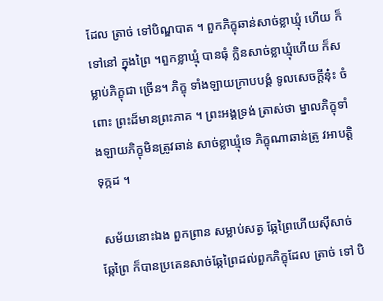ដែល ត្រាច់ ទៅបិណ្ឌបាត ។ ពួកភិក្ខុឆាន់សាច់ខ្លាឃ្មុំ ហើយ ក៏ទៅនៅ ក្នុងព្រៃ ។ពួកខ្លាឃ្មុំ បានធុំ ក្លិនសាច់ខ្លាឃ្មុំហើយ ក៏សម្លាប់ភិក្ខុជា ច្រើន។ ភិក្ខុ ទាំងឡាយក្រាបបង្គំ ទូលសេចក្តីនុ៎ះ ចំពោះ ព្រះដ៏មានព្រះភាគ ។ ព្រះអង្គទ្រង់ ត្រាស់ថា ម្នាលភិក្ខុទាំងឡាយភិក្ខុមិនត្រូវឆាន់ សាច់ខ្លាឃ្មុំទេ ភិក្ខុណាឆាន់ត្រូ វអាបត្តិទុក្កដ ។

 សម័យនោះឯង ពួកព្រាន សម្លាប់សត្វ ឆ្កែព្រៃហើយស៊ីសាច់ឆ្កែព្រៃ ក៏បានប្រគេនសាច់ឆ្កែព្រៃដល់ពួកភិក្ខុដែល ត្រាច់ ទៅ បិ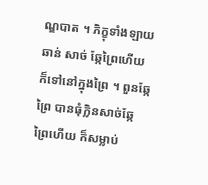ណ្ឌបាត ។ ភិក្ខុទាំងឡាយ ឆាន់ សាច់ ឆ្កែព្រៃហើយក៏ទៅនៅក្នុងព្រៃ ។ ពួនឆ្កែ ព្រៃ បានធុំក្លិនសាច់ឆ្កែព្រៃហើយ ក៏សម្លាប់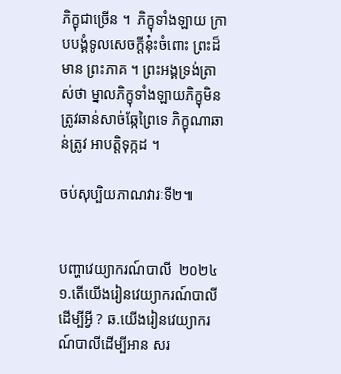ភិក្ខុជាច្រើន ។  ភិក្ខុទាំងឡាយ ក្រាបបង្គំទូលសេចក្តីនុ៎ះចំពោះ ព្រះដ៏មាន ព្រះភាគ ។ ព្រះអង្គទ្រង់ត្រាស់ថា ម្នាលភិក្ខុទាំងឡាយភិក្ខុមិនត្រូវឆាន់សាច់ឆ្កែព្រៃទេ ភិក្ខុណាឆាន់ត្រូវ អាបត្តិទុក្កដ ។

ចប់សុប្បិយភាណវារៈទី២៕


បញ្ហាវេយ្យាករណ៍បាលី  ២០២៤ ១.តើយើងរៀនវេយ្យាករណ៍បាលីដើម្បីអ្វី ? ឆ.យើងរៀនវេយ្យាករណ៍បាលីដើម្បីអាន សរ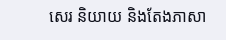សេរ និយាយ និងតែងភាសា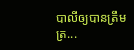បាលីឲ្យបានត្រឹមត្រ...